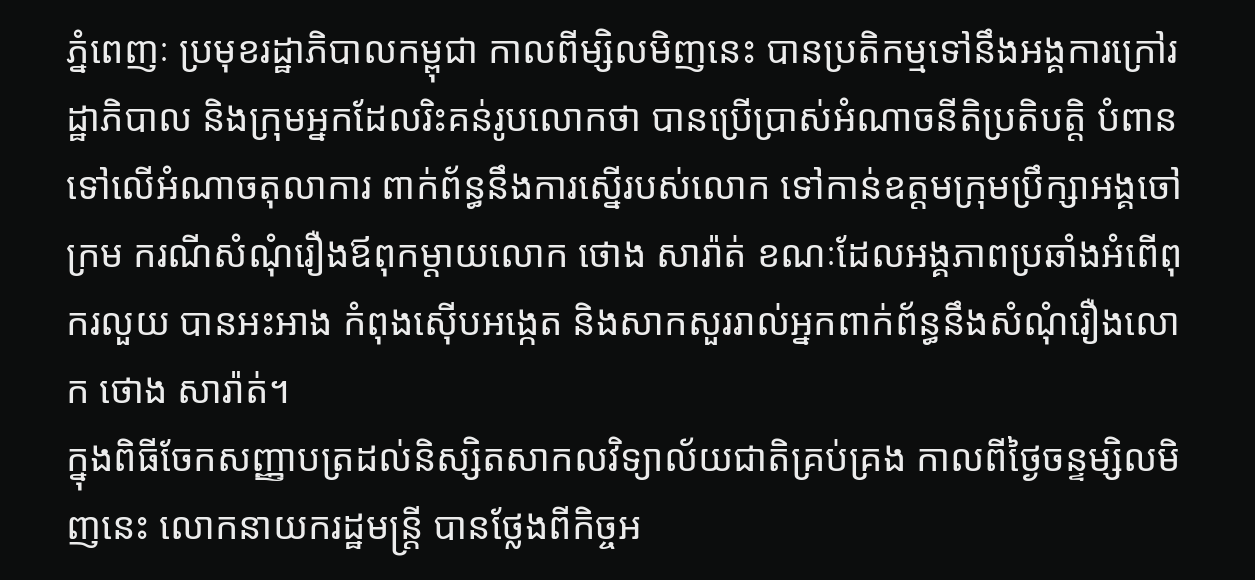ភ្នំពេញៈ ប្រមុខរដ្ឋាភិបាលកម្ពុជា កាលពីម្សិលមិញនេះ បានប្រតិកម្មទៅនឹងអង្គការក្រៅរដ្ឋាភិបាល និងក្រុមអ្នកដែលរិះគន់រូបលោកថា បានប្រើប្រាស់អំណាចនីតិប្រតិបត្តិ បំពានទៅលើអំណាចតុលាការ ពាក់ព័ន្ធនឹងការស្នើរបស់លោក ទៅកាន់ឧត្តមក្រុមប្រឹក្សាអង្គចៅក្រម ករណីសំណុំរឿងឪពុកម្តាយលោក ថោង សារ៉ាត់ ខណៈដែលអង្គភាពប្រឆាំងអំពើពុករលួយ បានអះអាង កំពុងស៊ើបអង្កេត និងសាកសួររាល់អ្នកពាក់ព័ន្ធនឹងសំណុំរឿងលោក ថោង សារ៉ាត់។
ក្នុងពិធីចែកសញ្ញាបត្រដល់និស្សិតសាកលវិទ្យាល័យជាតិគ្រប់គ្រង កាលពីថ្ងៃចន្ទម្សិលមិញនេះ លោកនាយករដ្ឋមន្រ្តី បានថ្លែងពីកិច្ចអ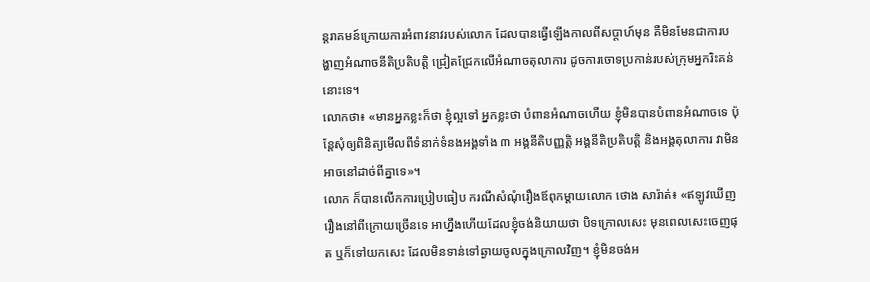ន្តរាគមន៍ក្រោយការអំពាវនាវរបស់លោក ដែលបានធ្វើឡើងកាលពីសប្តាហ៍មុន គឺមិនមែនជាការបង្ហាញអំណាចនីតិប្រតិបត្តិ ជ្រៀតជ្រែកលើអំណាចតុលាការ ដូចការចោទប្រកាន់របស់ក្រុមអ្នករិះគន់នោះទេ។
លោកថា៖ «មានអ្នកខ្លះក៏ថា ខ្ញុំល្អទៅ អ្នកខ្លះថា បំពានអំណាចហើយ ខ្ញុំមិនបានបំពានអំណាចទេ ប៉ុន្តែសុំឲ្យពិនិត្យមើលពីទំនាក់ទំនងអង្គទាំង ៣ អង្គនីតិបញ្ញត្តិ អង្គនីតិប្រតិបត្តិ និងអង្គតុលាការ វាមិនអាចនៅដាច់ពីគ្នាទេ»។
លោក ក៏បានលើកការប្រៀបធៀប ករណីសំណុំរឿងឪពុកម្តាយលោក ថោង សារ៉ាត់៖ «ឥឡូវឃើញរឿងនៅពីក្រោយច្រើនទេ អាហ្នឹងហើយដែលខ្ញុំចង់និយាយថា បិទក្រោលសេះ មុនពេលសេះចេញផុត ឬក៏ទៅយកសេះ ដែលមិនទាន់ទៅឆ្ងាយចូលក្នុងក្រោលវិញ។ ខ្ញុំមិនចង់អ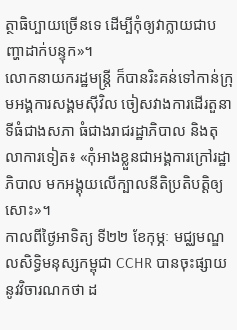ត្ថាធិប្បាយច្រើនទេ ដើម្បីកុំឲ្យវាក្លាយជាបញ្ហាដាក់បន្ទុក»។
លោកនាយករដ្ឋមន្រ្តី ក៏បានរិះគន់ទៅកាន់ក្រុមអង្គការសង្គមស៊ីវិល ចៀសវាងការដើរតួនាទីធំជាងសភា ធំជាងរាជរដ្ឋាភិបាល និងតុលាការទៀត៖ «កុំអាងខ្លួនជាអង្គការក្រៅរដ្ឋាភិបាល មកអង្គុយលើក្បាលនីតិប្រតិបត្តិឲ្យសោះ»។
កាលពីថ្ងៃអាទិត្យ ទី២២ ខែកុម្ភៈ មជ្ឈមណ្ឌលសិទ្ធិមនុស្សកម្ពុជា CCHR បានចុះផ្សាយនូវវិចារណកថា ដ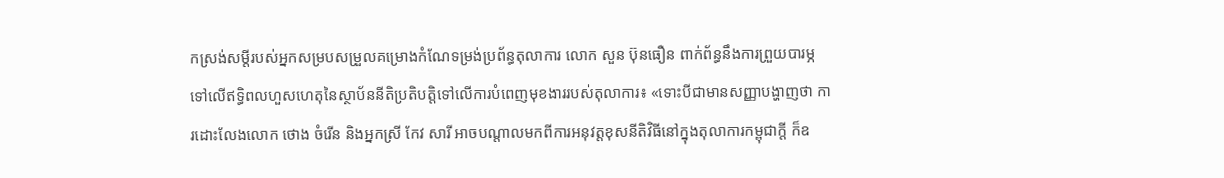កស្រង់សម្តីរបស់អ្នកសម្របសម្រួលគម្រោងកំណែទម្រង់ប្រព័ន្ធតុលាការ លោក សួន ប៊ុនធឿន ពាក់ព័ន្ធនឹងការព្រួយបារម្ភ ទៅលើឥទ្ធិពលហួសហេតុនៃស្ថាប័ននីតិប្រតិបត្តិទៅលើការបំពេញមុខងាររបស់តុលាការ៖ «ទោះបីជាមានសញ្ញាបង្ហាញថា ការដោះលែងលោក ថោង ចំរើន និងអ្នកស្រី កែវ សារី អាចបណ្តាលមកពីការអនុវត្តខុសនីតិវិធីនៅក្នុងតុលាការកម្ពុជាក្តី ក៏ឧ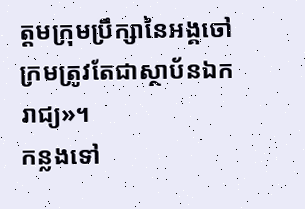ត្តមក្រុមប្រឹក្សានៃអង្គចៅក្រមត្រូវតែជាស្ថាប័នឯករាជ្យ»។
កន្លងទៅ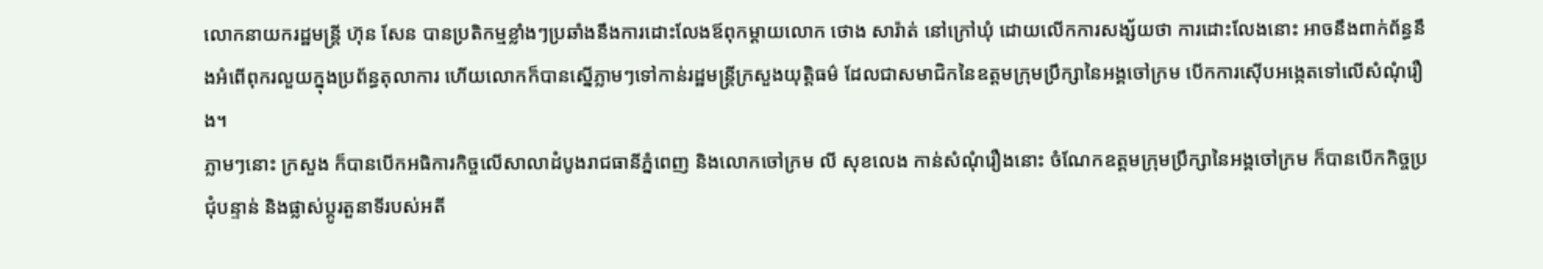លោកនាយករដ្ឋមន្រ្តី ហ៊ុន សែន បានប្រតិកម្មខ្លាំងៗប្រឆាំងនឹងការដោះលែងឪពុកម្តាយលោក ថោង សារ៉ាត់ នៅក្រៅឃុំ ដោយលើកការសង្ស័យថា ការដោះលែងនោះ អាចនឹងពាក់ព័ន្ធនឹងអំពើពុករលួយក្នុងប្រព័ន្ធតុលាការ ហើយលោកក៏បានស្នើភ្លាមៗទៅកាន់រដ្ឋមន្រ្តីក្រសួងយុត្តិធម៌ ដែលជាសមាជិកនៃឧត្តមក្រុមប្រឹក្សានៃអង្គចៅក្រម បើកការស៊ើបអង្កេតទៅលើសំណុំរឿង។
ភ្លាមៗនោះ ក្រសួង ក៏បានបើកអធិការកិច្ចលើសាលាដំបូងរាជធានីភ្នំពេញ និងលោកចៅក្រម លី សុខលេង កាន់សំណុំរឿងនោះ ចំណែកឧត្តមក្រុមប្រឹក្សានៃអង្គចៅក្រម ក៏បានបើកកិច្ចប្រជុំបន្ទាន់ និងផ្លាស់ប្តូរតួនាទីរបស់អតី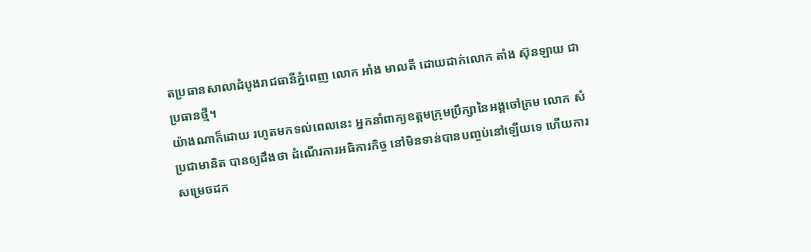តប្រធានសាលាដំបូងរាជធានីភ្នំពេញ លោក អាំង មាលតី ដោយដាក់លោក តាំង ស៊ុនឡាយ ជាប្រធានថ្មី។
យ៉ាងណាក៏ដោយ រហូតមកទល់ពេលនេះ អ្នកនាំពាក្យឧត្តមក្រុមប្រឹក្សានៃអង្គចៅក្រម លោក សំ ប្រជាមានិត បានឲ្យដឹងថា ដំណើរការអធិការកិច្ច នៅមិនទាន់បានបញ្ចប់នៅឡើយទេ ហើយការសម្រេចដក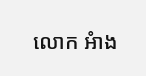លោក អំាង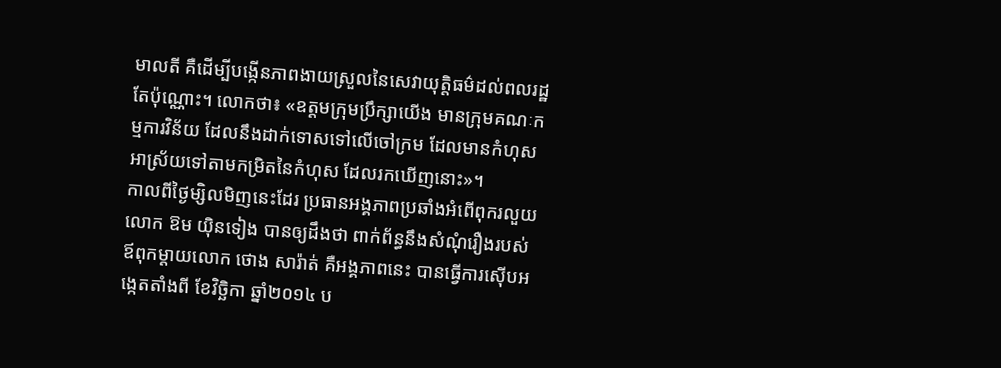មាលតី គឺដើម្បីបង្កើនភាពងាយស្រួលនៃសេវាយុត្តិធម៌ដល់ពលរដ្ឋតែប៉ុណ្ណោះ។ លោកថា៖ «ឧត្តមក្រុមប្រឹក្សាយើង មានក្រុមគណៈកម្មការវិន័យ ដែលនឹងដាក់ទោសទៅលើចៅក្រម ដែលមានកំហុស អាស្រ័យទៅតាមកម្រិតនៃកំហុស ដែលរកឃើញនោះ»។
កាលពីថ្ងៃម្សិលមិញនេះដែរ ប្រធានអង្គភាពប្រឆាំងអំពើពុករលួយ លោក ឱម យ៉ិនទៀង បានឲ្យដឹងថា ពាក់ព័ន្ធនឹងសំណុំរឿងរបស់ឪពុកម្តាយលោក ថោង សារ៉ាត់ គឺអង្គភាពនេះ បានធ្វើការស៊ើបអង្កេតតាំងពី ខែវិច្ឆិកា ឆ្នាំ២០១៤ ប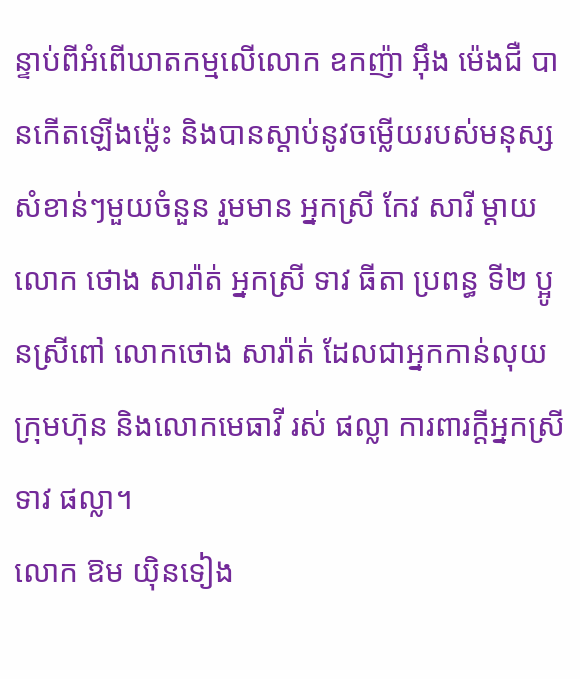ន្ទាប់ពីអំពើឃាតកម្មលើលោក ឧកញ៉ា អ៊ឹង ម៉េងជឺ បានកើតឡើងម៉្លេះ និងបានស្តាប់នូវចម្លើយរបស់មនុស្សសំខាន់ៗមួយចំនួន រួមមាន អ្នកស្រី កែវ សារី ម្តាយលោក ថោង សារ៉ាត់ អ្នកស្រី ទាវ ធីតា ប្រពន្ធ ទី២ ប្អូនស្រីពៅ លោកថោង សារ៉ាត់ ដែលជាអ្នកកាន់លុយក្រុមហ៊ុន និងលោកមេធាវី រស់ ផល្លា ការពារក្តីអ្នកស្រី ទាវ ផល្លា។
លោក ឱម យ៉ិនទៀង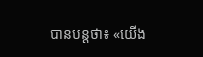បានបន្តថា៖ «យើង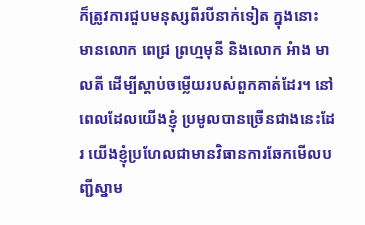ក៏ត្រូវការជួបមនុស្សពីរបីនាក់ទៀត ក្នុងនោះ មានលោក ពេជ្រ ព្រហ្មមុនី និងលោក អំាង មាលតី ដើម្បីស្តាប់ចម្លើយរបស់ពួកគាត់ដែរ។ នៅពេលដែលយើងខ្ញុំ ប្រមូលបានច្រើនជាងនេះដែរ យើងខ្ញុំប្រហែលជាមានវិធានការឆែកមើលបញ្ជីស្នាម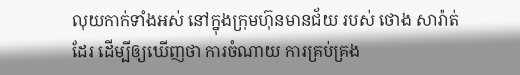លុយកាក់ទាំងអស់ នៅក្នុងក្រុមហ៊ុនមានជ័យ របស់ ថោង សារ៉ាត់ ដែរ ដើម្បីឲ្យឃើញថា ការចំណាយ ការគ្រប់គ្រង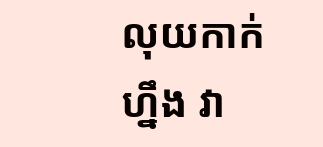លុយកាក់ហ្នឹង វា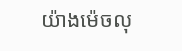យ៉ាងម៉េចលុ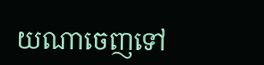យណាចេញទៅ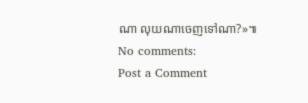ណា លុយណាចេញទៅណា?»៕
No comments:
Post a Comment